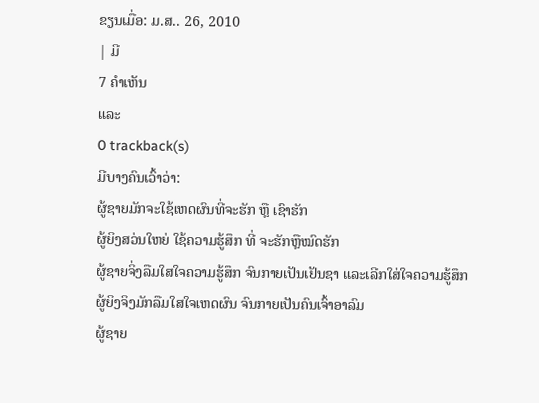ຂຽນເມື່ອ: ມ.ສ.. 26, 2010
| ມີ
7 ຄຳເຫັນ
ແລະ
0 trackback(s)
ມີບາງຄົນເວົ້າວ່າ:
ຜູ້ຊາຍມັກຈະໃຊ້ເຫດຜົນທີ່ຈະຮັກ ຫຼື ເຊົາຮັກ
ຜູ້ຍິງສວ່ນໃຫຍ່ ໃຊ້ຄວາມຮູ້ສຶກ ທີ່ ຈະຮັກຫຼືໝົດຮັກ
ຜູ້ຊາຍຈິ່ງລືມໃສໃຈຄວາມຮູ້ສຶກ ຈົນກາຍເປັນເຢັນຊາ ແລະເລີກໃສ່ໃຈຄວາມຮູ້ສຶກ
ຜູ້ຍິງຈິງມັກລືມໃສໃຈເຫດຜົນ ຈົນກາຍເປັນຄົນເຈົ້າອາລົມ
ຜູ້ຊາຍ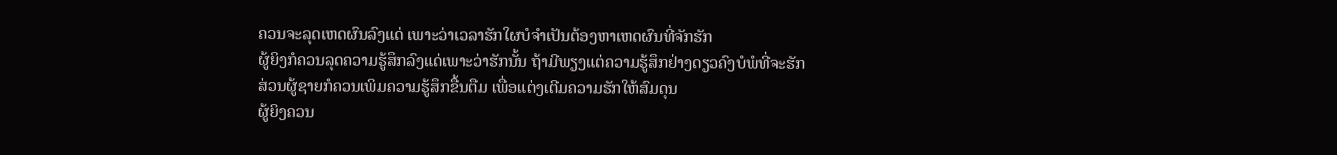ຄວນຈະລຸດເຫດຜົນລົງແດ່ ເພາະວ່າເວລາຮັກໃຜບໍຈຳເປັນຕ້ອງຫາເຫດຜົນທີ່ຈັກຮັກ
ຜູ້ຍິງກໍຄວນລຸດຄວາມຮູ້ສຶກລົງແດ່ເພາະວ່າຮັກນັ້ນ ຖ້າມີພຽງແຕ່ຄວາມຮູ້ສຶກຢ່າງດຽວຄົງບໍພໍທີ່ຈະຮັກ
ສ່ວນຜູ້ຊາຍກໍຄວນເພິມຄວາມຮູ້ສຶກຂື້ນຕືມ ເພື່ອແຕ່ງເຕີມຄວາມຮັກໃຫ້ສົມດຸນ
ຜູ້ຍິງຄວນ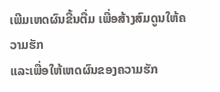ເພີມເຫດຜົນຂື້ນຕື່ມ ເພື່ອສ້າງສົມດູນໃຫ້ຄວາມຮັກ
ແລະເພື່ອໃຫ້ເຫດຜົນຂອງຄວາມຮັກ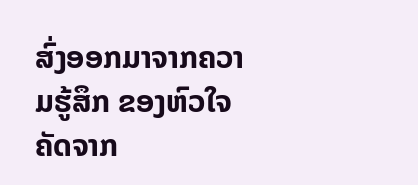ສົ່ງອອກມາຈາກຄວາມຮູ້ສຶກ ຂອງຫົວໃຈ
ຄັດຈາກ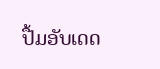ປື້ມອັບເດດ